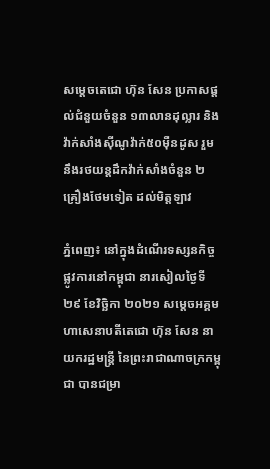សម្ដេចតេជោ ហ៊ុន សែន ប្រកាសផ្ដល់ជំនួយចំនួន ១៣លានដុល្លារ និងវ៉ាក់សាំងស៊ីណូវ៉ាក់៥០ម៉ឺនដូស រួមនឹងរថយន្តដឹកវ៉ាក់សាំងចំនួន ២គ្រឿងថែមទៀត ដល់មិត្តឡាវ

ភ្នំពេញ៖ នៅក្នុងដំណើរទស្សនកិច្ចផ្លូវការនៅកម្ពុជា នារសៀលថ្ងៃទី ២៩ ខែវិច្ឆិកា ២០២១ សម្តេចអគ្គមហាសេនាបតីតេជោ ហ៊ុន សែន នាយករដ្ឋមន្រ្តី នៃព្រះរាជាណាចក្រកម្ពុជា បានជម្រា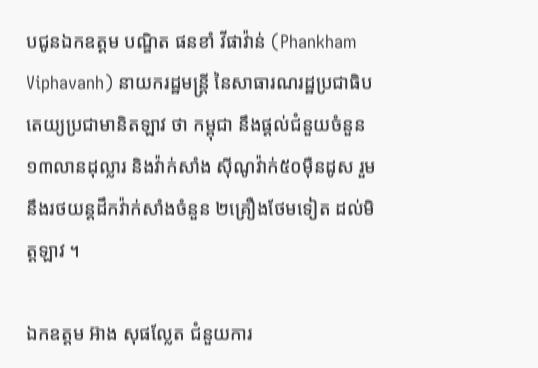បជូនឯកឧត្តម បណ្ឌិត ផនខាំ វីផាវ៉ាន់ (Phankham Viphavanh) នាយករដ្ឋមន្រ្តី នៃសាធារណរដ្ឋប្រជាធិបតេយ្យប្រជាមានិតឡាវ ថា កម្ពុជា នឹងផ្ដល់ជំនួយចំនួន ១៣លានដុល្លារ និងវ៉ាក់សាំង ស៊ីណូវ៉ាក់៥០ម៉ឺនដូស រួមនឹងរថយន្តដឹកវ៉ាក់សាំងចំនួន ២គ្រឿងថែមទៀត ដល់មិត្តឡាវ ។

ឯកឧត្តម អ៊ាង សុផល្លែត ជំនួយការ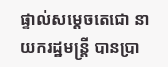ផ្ទាល់សម្ដេចតេជោ នាយករដ្ឋមន្ត្រី បានប្រា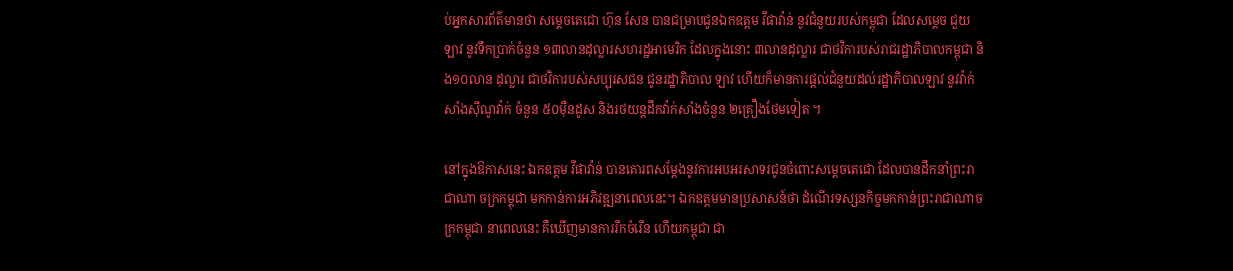ប់អ្នកសារព័ត៌មានថា សម្តេចតេជោ ហ៊ុន សែន បានជម្រាបជូនឯកឧត្តម វីផាវ៉ាន់ នូវជំនួយរបស់កម្ពុជា ដែលសម្ដេច ជួយឡាវ នូវទឹកប្រាក់ចំនួន ១៣លានដុល្លារសហរដ្ឋអាមេរិក ដែលក្នុងនោះ ៣លានដុល្លារ ជាថវិការបស់រាជរដ្ឋាភិបាលកម្ពុជា និង១០លាន ដុល្លារ ជាថវិការបស់សប្បុរសជន ជូនរដ្ឋាភិបាល ឡាវ ហើយក៏មានការផ្ដល់ជំនួយដល់រដ្ឋាភិបាលឡាវ នូវវ៉ាក់សាំងស៊ីណូវ៉ាក់ ចំនួន ៥០ម៉ឺនដូស និងរថយន្តដឹកវ៉ាក់សាំងចំនួន ២គ្រឿងថែមទៀត ។

នៅក្នុងឱកាសនេះ ឯកឧត្តម វីផាវ៉ាន់ បានគោរពសម្ដែងនូវការអបអរសាទរជូនចំពោះសម្តេចតេជោ ដែលបានដឹកនាំព្រះរាជាណា ចក្រកម្ពុជា មកកាន់ការអភិវឌ្ឍនាពេលនេះ។ ឯកឧត្តមមានប្រសាសន៍ថា ដំណើរទស្សនកិច្ចមកកាន់ព្រះរាជាណាចក្រកម្ពុជា នាពេលនេះ គឺឃើញមានការរីកចំរើន ហើយកម្ពុជា ជា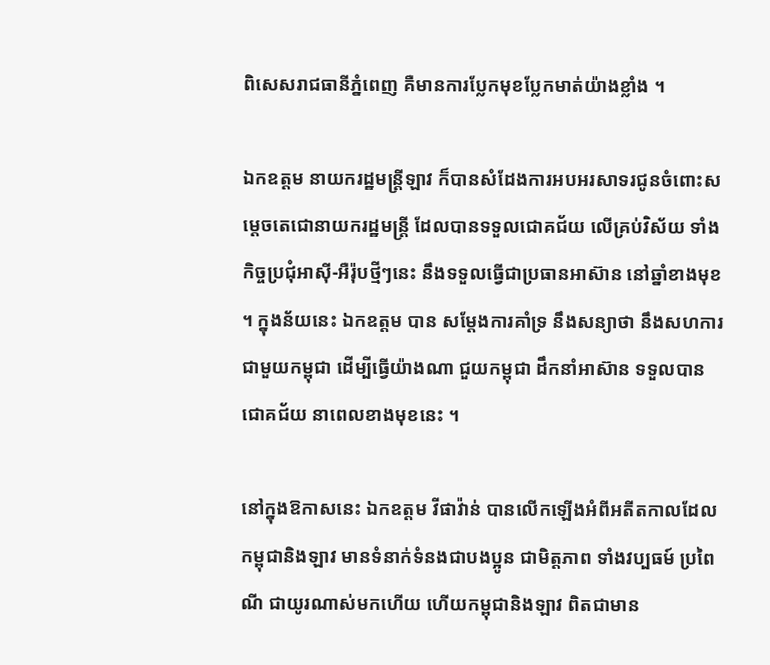ពិសេសរាជធានីភ្នំពេញ គឺមានការប្លែកមុខប្លែកមាត់យ៉ាងខ្លាំង ។

ឯកឧត្តម នាយករដ្ឋមន្ត្រីឡាវ ក៏បានសំដែងការអបអរសាទរជូនចំពោះសម្តេចតេជោនាយករដ្ឋមន្ត្រី ដែលបានទទួលជោគជ័យ លើគ្រប់វិស័យ ទាំងកិច្ចប្រជុំអាស៊ី-អឺរ៉ុបថ្មីៗនេះ នឹងទទួលធ្វើជាប្រធានអាស៊ាន នៅឆ្នាំខាងមុខ ។ ក្នុងន័យនេះ ឯកឧត្តម បាន សម្ដែងការគាំទ្រ នឹងសន្យាថា នឹងសហការជាមួយកម្ពុជា ដើម្បីធ្វើយ៉ាងណា ជួយកម្ពុជា ដឹកនាំអាស៊ាន ទទួលបានជោគជ័យ នាពេលខាងមុខនេះ ។

នៅក្នុងឱកាសនេះ ឯកឧត្តម វីផាវ៉ាន់ បានលើកឡើងអំពីអតីតកាលដែលកម្ពុជានិងឡាវ មានទំនាក់ទំនងជាបងប្អូន ជាមិត្តភាព ទាំងវប្បធម៍ ប្រពៃណី ជាយូរណាស់មកហើយ ហើយកម្ពុជានិងឡាវ ពិតជាមាន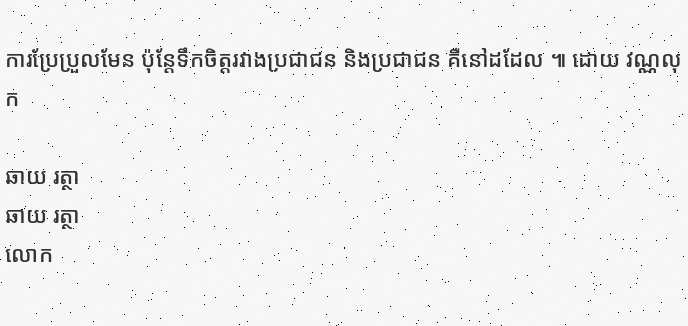ការប្រែប្រួលមែន ប៉ុន្តែទឹកចិត្តរវាងប្រជាជន និងប្រជាជន គឺនៅដដែល ៕ ដោយ វណ្ណលុក

ឆាយ រត្ថា
ឆាយ រត្ថា
លោក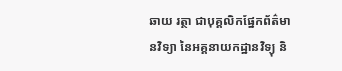ឆាយ រត្ថា ជាបុគ្គលិកផ្នែកព័ត៌មានវិទ្យា នៃអគ្គនាយកដ្ឋានវិទ្យុ និ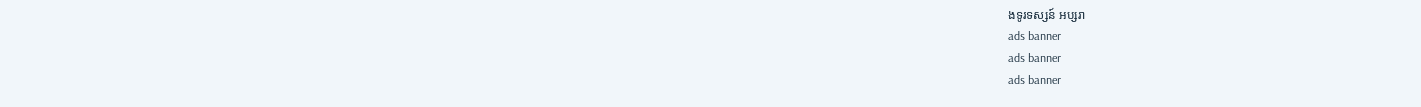ងទូរទស្សន៍ អប្សរា
ads banner
ads banner
ads banner